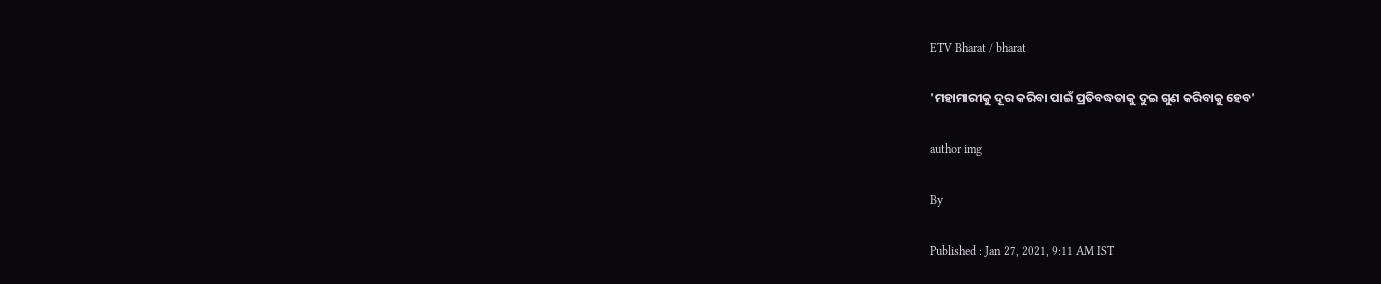ETV Bharat / bharat

'ମହାମାରୀକୁ ଦୂର କରିବା ପାଇଁ ପ୍ରତିବଦ୍ଧତାକୁ ଦୁଇ ଗୁଣ କରିବାକୁ ହେବ'

author img

By

Published : Jan 27, 2021, 9:11 AM IST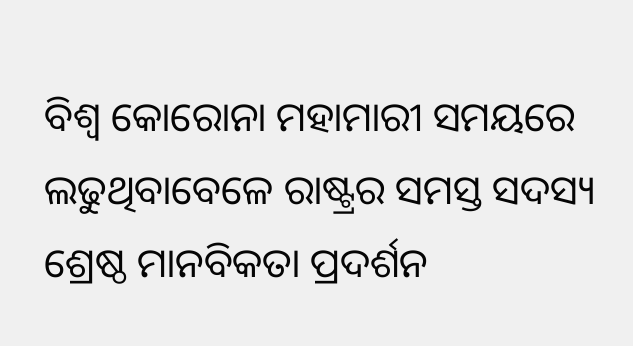ବିଶ୍ବ କୋରୋନା ମହାମାରୀ ସମୟରେ ଲଢୁଥିବାବେଳେ ରାଷ୍ଟ୍ରର ସମସ୍ତ ସଦସ୍ୟ ଶ୍ରେଷ୍ଠ ମାନବିକତା ପ୍ରଦର୍ଶନ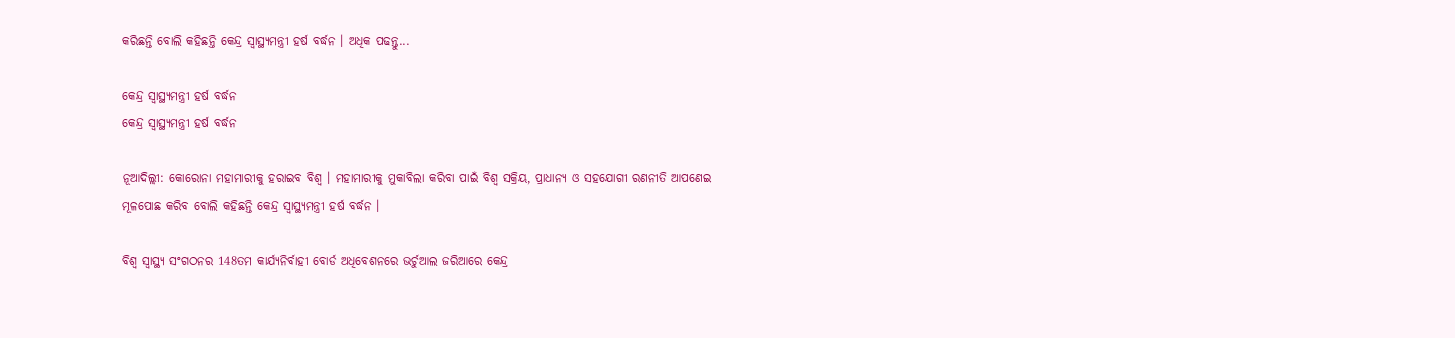କରିଛନ୍ତି ବୋଲି କହିଛନ୍ତି କେନ୍ଦ୍ର ସ୍ବାସ୍ଥ୍ୟମନ୍ତ୍ରୀ ହର୍ଷ ବର୍ଦ୍ଧନ । ଅଧିକ ପଢନ୍ତୁ...

କେନ୍ଦ୍ର ସ୍ବାସ୍ଥ୍ୟମନ୍ତ୍ରୀ ହର୍ଷ ବର୍ଦ୍ଧନ
କେନ୍ଦ୍ର ସ୍ବାସ୍ଥ୍ୟମନ୍ତ୍ରୀ ହର୍ଷ ବର୍ଦ୍ଧନ

ନୂଆଦିଲ୍ଲୀ: କୋରୋନା ମହାମାରୀକୁ ହରାଇବ ବିଶ୍ବ । ମହାମାରୀକୁ ମୁକାବିଲା କରିବା ପାଇଁ ବିଶ୍ବ ସକ୍ରିୟ, ପ୍ରାଧାନ୍ୟ ଓ ସହଯୋଗୀ ରଣନୀତି ଆପଣେଇ ମୂଳପୋଛ କରିବ ବୋଲି କହିଛନ୍ତି କେନ୍ଦ୍ର ସ୍ବାସ୍ଥ୍ୟମନ୍ତ୍ରୀ ହର୍ଷ ବର୍ଦ୍ଧନ ।

ବିଶ୍ବ ସ୍ବାସ୍ଥ୍ୟ ସଂଗଠନର 148ତମ କାର୍ଯ୍ୟନିର୍ବାହୀ ବୋର୍ଡ ଅଧିବେଶନରେ ଭର୍ଚୁଆଲ ଜରିଆରେ କେନ୍ଦ୍ର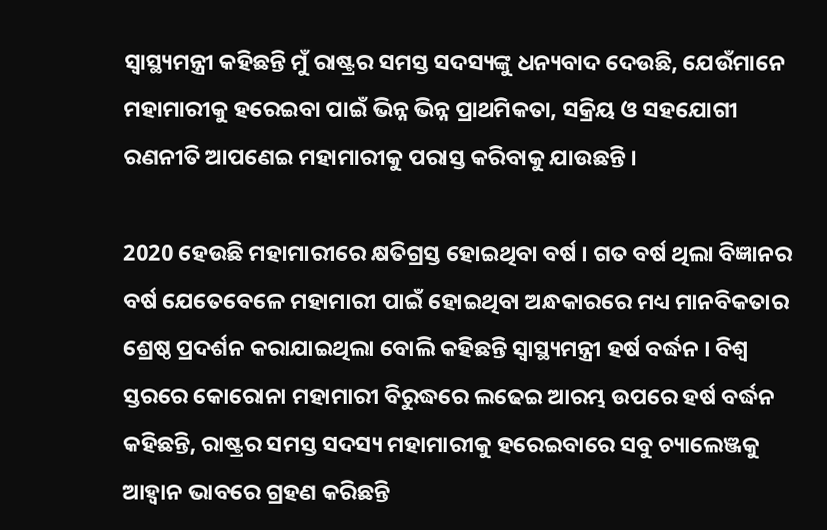ସ୍ବାସ୍ଥ୍ୟମନ୍ତ୍ରୀ କହିଛନ୍ତି ମୁଁ ରାଷ୍ଟ୍ରର ସମସ୍ତ ସଦସ୍ୟଙ୍କୁ ଧନ୍ୟବାଦ ଦେଉଛି, ଯେଉଁମାନେ ମହାମାରୀକୁ ହରେଇବା ପାଇଁ ଭିନ୍ନ ଭିନ୍ନ ପ୍ରାଥମିକତା, ସକ୍ରିୟ ଓ ସହଯୋଗୀ ରଣନୀତି ଆପଣେଇ ମହାମାରୀକୁ ପରାସ୍ତ କରିବାକୁ ଯାଉଛନ୍ତି ।

2020 ହେଉଛି ମହାମାରୀରେ କ୍ଷତିଗ୍ରସ୍ତ ହୋଇଥିବା ବର୍ଷ । ଗତ ବର୍ଷ ଥିଲା ବିଜ୍ଞାନର ବର୍ଷ ଯେତେବେଳେ ମହାମାରୀ ପାଇଁ ହୋଇଥିବା ଅନ୍ଧକାରରେ ମଧ୍ୟ ମାନବିକତାର ଶ୍ରେଷ୍ଠ ପ୍ରଦର୍ଶନ କରାଯାଇଥିଲା ବୋଲି କହିଛନ୍ତି ସ୍ବାସ୍ଥ୍ୟମନ୍ତ୍ରୀ ହର୍ଷ ବର୍ଦ୍ଧନ । ବିଶ୍ବ ସ୍ତରରେ କୋରୋନା ମହାମାରୀ ବିରୁଦ୍ଧରେ ଲଢେଇ ଆରମ୍ଭ ଉପରେ ହର୍ଷ ବର୍ଦ୍ଧନ କହିଛନ୍ତି, ରାଷ୍ଟ୍ରର ସମସ୍ତ ସଦସ୍ୟ ମହାମାରୀକୁ ହରେଇବାରେ ସବୁ ଚ୍ୟାଲେଞ୍ଜକୁ ଆହ୍ବାନ ଭାବରେ ଗ୍ରହଣ କରିଛନ୍ତି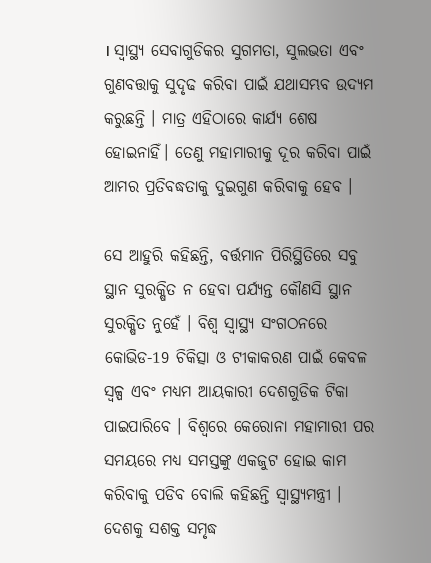। ସ୍ବାସ୍ଥ୍ୟ ସେବାଗୁଡିକର ସୁଗମତା, ସୁଲଭତା ଏବଂ ଗୁଣବତ୍ତାକୁ ସୁଦୃଢ କରିବା ପାଇଁ ଯଥାସମ୍ଭବ ଉଦ୍ୟମ କରୁଛନ୍ତି । ମାତ୍ର ଏହିଠାରେ କାର୍ଯ୍ୟ ଶେଷ ହୋଇନାହିଁ। ତେଣୁ ମହାମାରୀକୁ ଦୂର କରିବା ପାଇଁ ଆମର ପ୍ରତିବଦ୍ଧତାକୁ ଦୁଇଗୁଣ କରିବାକୁ ହେବ ।

ସେ ଆହୁରି କହିଛନ୍ତି, ବର୍ତ୍ତମାନ ପିରିସ୍ଥିତିରେ ସବୁ ସ୍ଥାନ ସୁରକ୍ଷିତ ନ ହେବା ପର୍ଯ୍ୟନ୍ତ କୌଣସି ସ୍ଥାନ ସୁରକ୍ଷିତ ନୁହେଁ । ବିଶ୍ବ ସ୍ବାସ୍ଥ୍ୟ ସଂଗଠନରେ କୋଭିଡ-19 ଚିକିତ୍ସା ଓ ଟୀକାକରଣ ପାଇଁ କେବଳ ସ୍ବଳ୍ପ ଏବଂ ମଧ୍ୟମ ଆୟକାରୀ ଦେଶଗୁଡିକ ଟିକା ପାଇପାରିବେ । ବିଶ୍ବରେ କେରୋନା ମହାମାରୀ ପର ସମୟରେ ମଧ୍ୟ ସମସ୍ତଙ୍କୁ ଏକଜୁଟ ହୋଇ କାମ କରିବାକୁ ପଡିବ ବୋଲି କହିଛନ୍ତି ସ୍ବାସ୍ଥ୍ୟମନ୍ତ୍ରୀ । ଦେଶକୁ ସଶକ୍ତ ସମୃଦ୍ଧ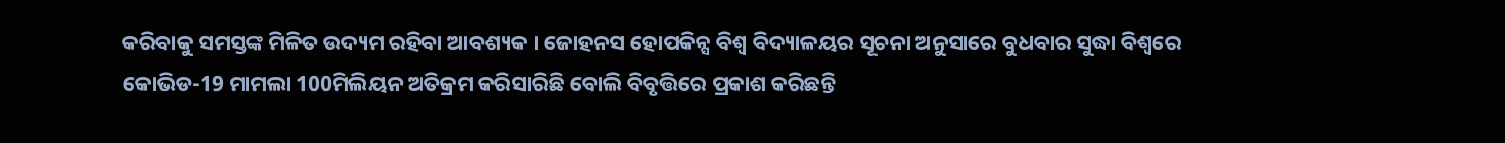କରିବାକୁ ସମସ୍ତଙ୍କ ମିଳିତ ଉଦ୍ୟମ ରହିବା ଆବଶ୍ୟକ । ଜୋହନସ ହୋପକିନ୍ସ ବିଶ୍ବ ବିଦ୍ୟାଳୟର ସୂଚନା ଅନୁସାରେ ବୁଧବାର ସୁଦ୍ଧା ବିଶ୍ବରେ କୋଭିଡ-19 ମାମଲା 100ମିଲିୟନ ଅତିକ୍ରମ କରିସାରିଛି ବୋଲି ବିବୃତ୍ତିରେ ପ୍ରକାଶ କରିଛନ୍ତି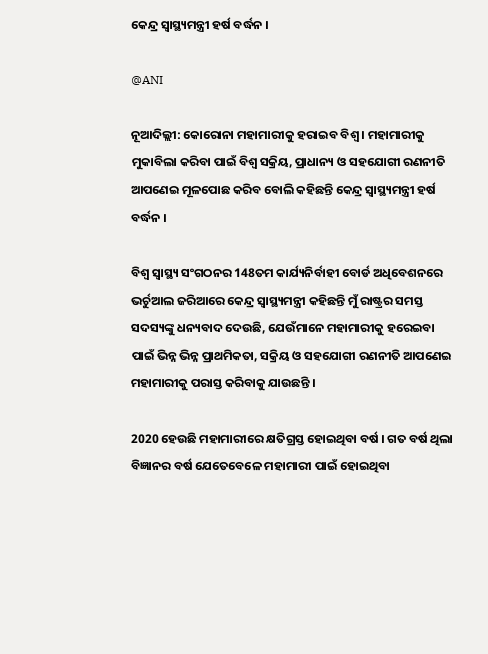କେନ୍ଦ୍ର ସ୍ବାସ୍ଥ୍ୟମନ୍ତ୍ରୀ ହର୍ଷ ବର୍ଦ୍ଧନ ।

@ANI

ନୂଆଦିଲ୍ଲୀ: କୋରୋନା ମହାମାରୀକୁ ହରାଇବ ବିଶ୍ବ । ମହାମାରୀକୁ ମୁକାବିଲା କରିବା ପାଇଁ ବିଶ୍ବ ସକ୍ରିୟ, ପ୍ରାଧାନ୍ୟ ଓ ସହଯୋଗୀ ରଣନୀତି ଆପଣେଇ ମୂଳପୋଛ କରିବ ବୋଲି କହିଛନ୍ତି କେନ୍ଦ୍ର ସ୍ବାସ୍ଥ୍ୟମନ୍ତ୍ରୀ ହର୍ଷ ବର୍ଦ୍ଧନ ।

ବିଶ୍ବ ସ୍ବାସ୍ଥ୍ୟ ସଂଗଠନର 148ତମ କାର୍ଯ୍ୟନିର୍ବାହୀ ବୋର୍ଡ ଅଧିବେଶନରେ ଭର୍ଚୁଆଲ ଜରିଆରେ କେନ୍ଦ୍ର ସ୍ବାସ୍ଥ୍ୟମନ୍ତ୍ରୀ କହିଛନ୍ତି ମୁଁ ରାଷ୍ଟ୍ରର ସମସ୍ତ ସଦସ୍ୟଙ୍କୁ ଧନ୍ୟବାଦ ଦେଉଛି, ଯେଉଁମାନେ ମହାମାରୀକୁ ହରେଇବା ପାଇଁ ଭିନ୍ନ ଭିନ୍ନ ପ୍ରାଥମିକତା, ସକ୍ରିୟ ଓ ସହଯୋଗୀ ରଣନୀତି ଆପଣେଇ ମହାମାରୀକୁ ପରାସ୍ତ କରିବାକୁ ଯାଉଛନ୍ତି ।

2020 ହେଉଛି ମହାମାରୀରେ କ୍ଷତିଗ୍ରସ୍ତ ହୋଇଥିବା ବର୍ଷ । ଗତ ବର୍ଷ ଥିଲା ବିଜ୍ଞାନର ବର୍ଷ ଯେତେବେଳେ ମହାମାରୀ ପାଇଁ ହୋଇଥିବା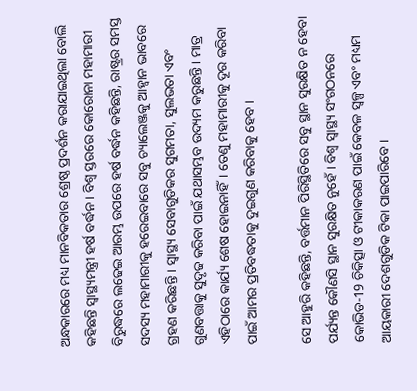ଅନ୍ଧକାରରେ ମଧ୍ୟ ମାନବିକତାର ଶ୍ରେଷ୍ଠ ପ୍ରଦର୍ଶନ କରାଯାଇଥିଲା ବୋଲି କହିଛନ୍ତି ସ୍ବାସ୍ଥ୍ୟମନ୍ତ୍ରୀ ହର୍ଷ ବର୍ଦ୍ଧନ । ବିଶ୍ବ ସ୍ତରରେ କୋରୋନା ମହାମାରୀ ବିରୁଦ୍ଧରେ ଲଢେଇ ଆରମ୍ଭ ଉପରେ ହର୍ଷ ବର୍ଦ୍ଧନ କହିଛନ୍ତି, ରାଷ୍ଟ୍ରର ସମସ୍ତ ସଦସ୍ୟ ମହାମାରୀକୁ ହରେଇବାରେ ସବୁ ଚ୍ୟାଲେଞ୍ଜକୁ ଆହ୍ବାନ ଭାବରେ ଗ୍ରହଣ କରିଛନ୍ତି । ସ୍ବାସ୍ଥ୍ୟ ସେବାଗୁଡିକର ସୁଗମତା, ସୁଲଭତା ଏବଂ ଗୁଣବତ୍ତାକୁ ସୁଦୃଢ କରିବା ପାଇଁ ଯଥାସମ୍ଭବ ଉଦ୍ୟମ କରୁଛନ୍ତି । ମାତ୍ର ଏହିଠାରେ କାର୍ଯ୍ୟ ଶେଷ ହୋଇନାହିଁ। ତେଣୁ ମହାମାରୀକୁ ଦୂର କରିବା ପାଇଁ ଆମର ପ୍ରତିବଦ୍ଧତାକୁ ଦୁଇଗୁଣ କରିବାକୁ ହେବ ।

ସେ ଆହୁରି କହିଛନ୍ତି, ବର୍ତ୍ତମାନ ପିରିସ୍ଥିତିରେ ସବୁ ସ୍ଥାନ ସୁରକ୍ଷିତ ନ ହେବା ପର୍ଯ୍ୟନ୍ତ କୌଣସି ସ୍ଥାନ ସୁରକ୍ଷିତ ନୁହେଁ । ବିଶ୍ବ ସ୍ବାସ୍ଥ୍ୟ ସଂଗଠନରେ କୋଭିଡ-19 ଚିକିତ୍ସା ଓ ଟୀକାକରଣ ପାଇଁ କେବଳ ସ୍ବଳ୍ପ ଏବଂ ମଧ୍ୟମ ଆୟକାରୀ ଦେଶଗୁଡିକ ଟିକା ପାଇପାରିବେ ।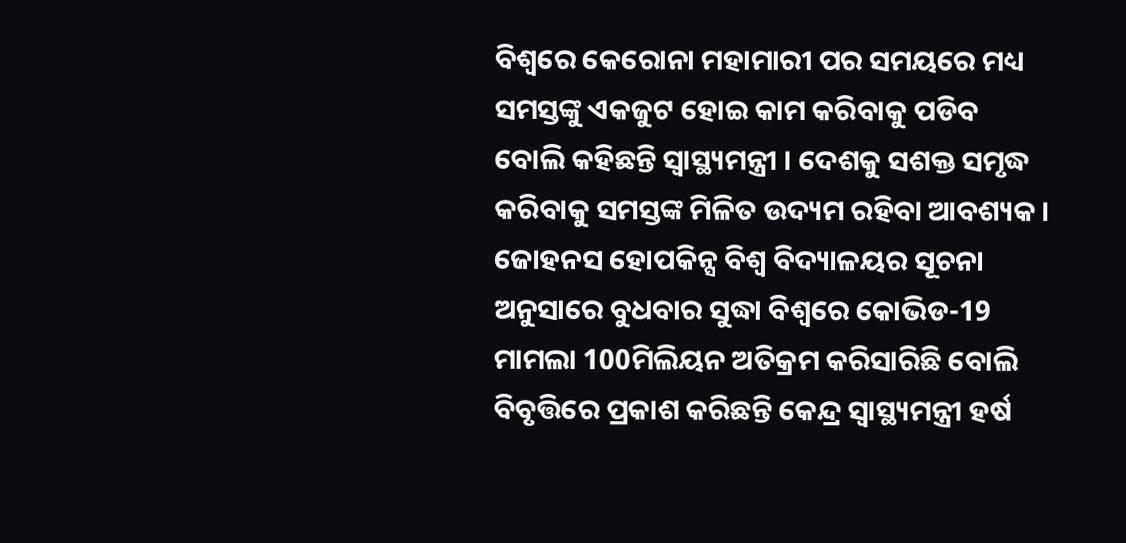ବିଶ୍ବରେ କେରୋନା ମହାମାରୀ ପର ସମୟରେ ମଧ୍ୟ ସମସ୍ତଙ୍କୁ ଏକଜୁଟ ହୋଇ କାମ କରିବାକୁ ପଡିବ ବୋଲି କହିଛନ୍ତି ସ୍ବାସ୍ଥ୍ୟମନ୍ତ୍ରୀ । ଦେଶକୁ ସଶକ୍ତ ସମୃଦ୍ଧ କରିବାକୁ ସମସ୍ତଙ୍କ ମିଳିତ ଉଦ୍ୟମ ରହିବା ଆବଶ୍ୟକ । ଜୋହନସ ହୋପକିନ୍ସ ବିଶ୍ବ ବିଦ୍ୟାଳୟର ସୂଚନା ଅନୁସାରେ ବୁଧବାର ସୁଦ୍ଧା ବିଶ୍ବରେ କୋଭିଡ-19 ମାମଲା 100ମିଲିୟନ ଅତିକ୍ରମ କରିସାରିଛି ବୋଲି ବିବୃତ୍ତିରେ ପ୍ରକାଶ କରିଛନ୍ତି କେନ୍ଦ୍ର ସ୍ବାସ୍ଥ୍ୟମନ୍ତ୍ରୀ ହର୍ଷ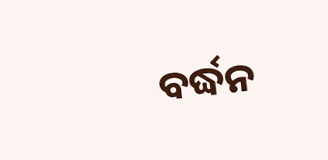ବର୍ଦ୍ଧନ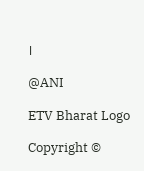।

@ANI

ETV Bharat Logo

Copyright ©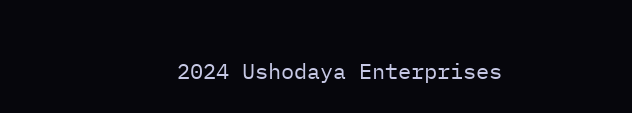2024 Ushodaya Enterprises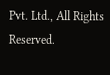Pvt. Ltd., All Rights Reserved.